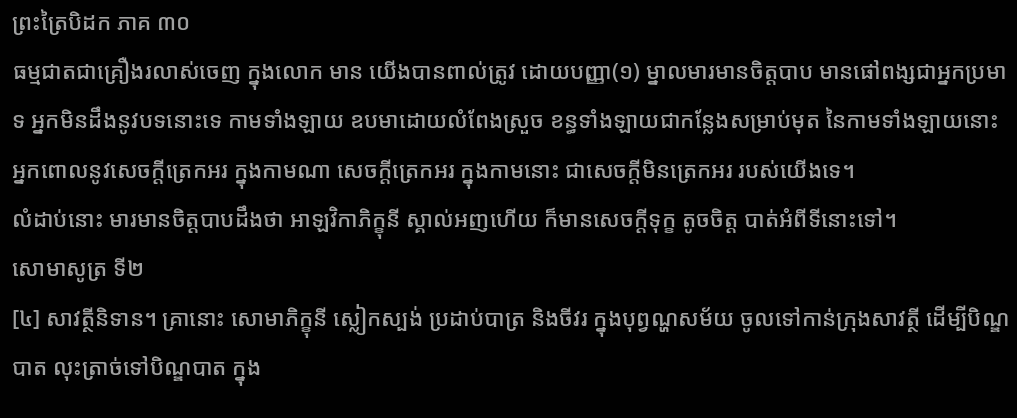ព្រះត្រៃបិដក ភាគ ៣០
ធម្មជាតជាគ្រឿងរលាស់ចេញ ក្នុងលោក មាន យើងបានពាល់ត្រូវ ដោយបញ្ញា(១) ម្នាលមារមានចិត្តបាប មានផៅពង្សជាអ្នកប្រមាទ អ្នកមិនដឹងនូវបទនោះទេ កាមទាំងឡាយ ឧបមាដោយលំពែងស្រួច ខន្ធទាំងឡាយជាកន្លែងសម្រាប់មុត នៃកាមទាំងឡាយនោះ អ្នកពោលនូវសេចក្តីត្រេកអរ ក្នុងកាមណា សេចក្តីត្រេកអរ ក្នុងកាមនោះ ជាសេចក្តីមិនត្រេកអរ របស់យើងទេ។
លំដាប់នោះ មារមានចិត្តបាបដឹងថា អាឡវិកាភិក្ខុនី ស្គាល់អញហើយ ក៏មានសេចក្តីទុក្ខ តូចចិត្ត បាត់អំពីទីនោះទៅ។
សោមាសូត្រ ទី២
[៤] សាវត្ថីនិទាន។ គ្រានោះ សោមាភិក្ខុនី ស្លៀកស្បង់ ប្រដាប់បាត្រ និងចីវរ ក្នុងបុព្វណ្ហសម័យ ចូលទៅកាន់ក្រុងសាវត្ថី ដើម្បីបិណ្ឌបាត លុះត្រាច់ទៅបិណ្ឌបាត ក្នុង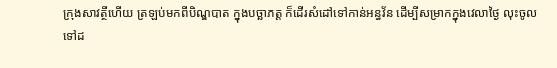ក្រុងសាវត្ថីហើយ ត្រឡប់មកពីបិណ្ឌបាត ក្នុងបច្ឆាភត្ត ក៏ដើរសំដៅទៅកាន់អន្ធវ័ន ដើម្បីសម្រាកក្នុងវេលាថ្ងៃ លុះចូលទៅដ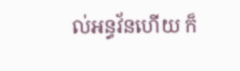ល់អន្ធវ័នហើយ ក៏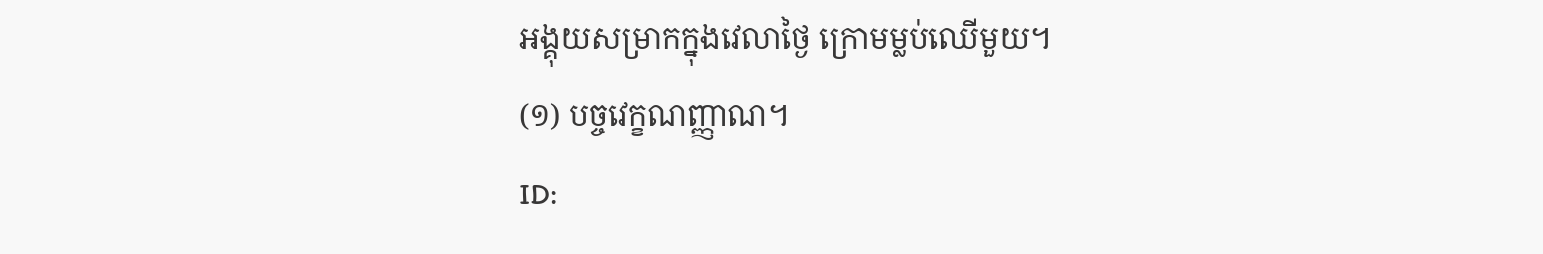អង្គុយសម្រាកក្នុងវេលាថ្ងៃ ក្រោមម្លប់ឈើមួយ។
(១) បច្ចវេក្ខណញ្ញាណ។
ID: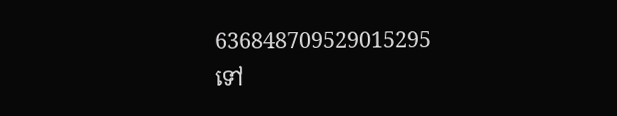636848709529015295
ទៅ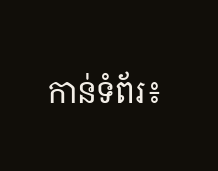កាន់ទំព័រ៖